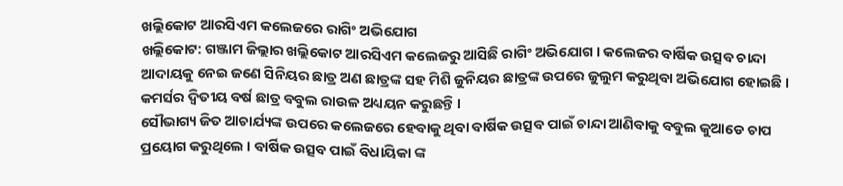ଖଲ୍ଲିକୋଟ ଆରସିଏମ କଲେଜରେ ରାଗିଂ ଅଭିଯୋଗ
ଖଲ୍ଲିକୋଟ: ଗଞ୍ଜାମ ଜିଲ୍ଲାର ଖଲ୍ଲିକୋଟ ଆରସିଏମ କଲେଜରୁ ଆସିଛି ରାଗିଂ ଅଭିଯୋଗ । କଲେଜର ବାର୍ଷିକ ଉତ୍ସବ ଚାନ୍ଦା ଆଦାୟକୁ ନେଇ ଜଣେ ସିନିୟର ଛାତ୍ର ଅଣ ଛାତ୍ରଙ୍କ ସହ ମିଶି ଜୁନିୟର ଛାତ୍ରଙ୍କ ଉପରେ ଜୁଲୁମ କରୁଥିବା ଅଭିଯୋଗ ହୋଇଛି । କମର୍ସର ଦ୍ୱିତୀୟ ବର୍ଷ ଛାତ୍ର ବବୁଲ ରାଉଳ ଅଧ୍ୟୟନ କରୁଛନ୍ତି ।
ସୌଭାଗ୍ୟ ଜିତ ଆଚାର୍ଯ୍ୟଙ୍କ ଉପରେ କଲେଜରେ ହେବାକୁ ଥିବା ବାର୍ଷିକ ଉତ୍ସବ ପାଇଁ ଚାନ୍ଦା ଆଣିବାକୁ ବବୁଲ କୁଆଡେ ଚାପ ପ୍ରୟୋଗ କରୁଥିଲେ । ବାର୍ଷିକ ଉତ୍ସବ ପାଇଁ ବିଧାୟିକା ଙ୍କ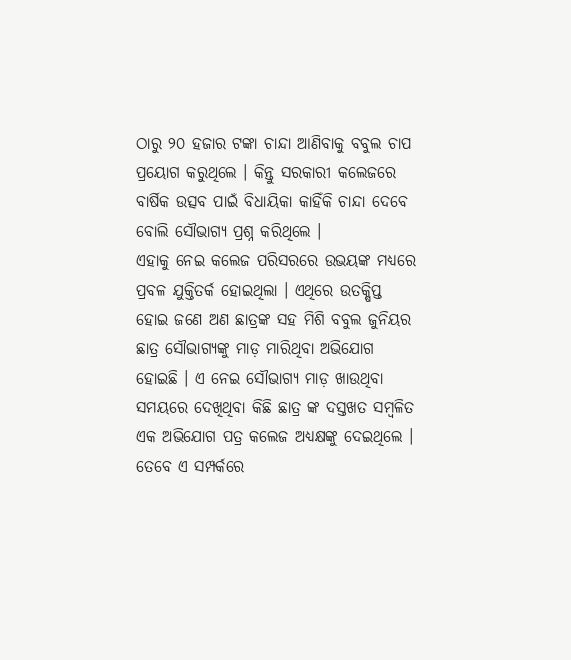ଠାରୁ ୨୦ ହଜାର ଟଙ୍କା ଚାନ୍ଦା ଆଣିବାକୁ ବବୁଲ ଚାପ ପ୍ରୟୋଗ କରୁଥିଲେ । କିନ୍ତୁ ସରକାରୀ କଲେଜରେ ବାର୍ଷିକ ଉତ୍ସବ ପାଇଁ ବିଧାୟିକା କାହିଁକି ଚାନ୍ଦା ଦେବେ ବୋଲି ସୌଭାଗ୍ୟ ପ୍ରଶ୍ନ କରିଥିଲେ ।
ଏହାକୁ ନେଇ କଲେଜ ପରିସରରେ ଉଭୟଙ୍କ ମଧ୍ୟରେ ପ୍ରବଳ ଯୁକ୍ତିତର୍କ ହୋଇଥିଲା । ଏଥିରେ ଉତକ୍ଷିପ୍ତ ହୋଇ ଜଣେ ଅଣ ଛାତ୍ରଙ୍କ ସହ ମିଶି ବବୁଲ ଜୁନିୟର ଛାତ୍ର ସୌଭାଗ୍ୟଙ୍କୁ ମାଡ଼ ମାରିଥିବା ଅଭିଯୋଗ ହୋଇଛି । ଏ ନେଇ ସୌଭାଗ୍ୟ ମାଡ଼ ଖାଉଥିବା ସମୟରେ ଦେଖିଥିବା କିଛି ଛାତ୍ର ଙ୍କ ଦସ୍ତଖତ ସମ୍ବଳିତ ଏକ ଅଭିଯୋଗ ପତ୍ର କଲେଜ ଅଧ୍ୟକ୍ଷଙ୍କୁ ଦେଇଥିଲେ । ତେବେ ଏ ସମ୍ପର୍କରେ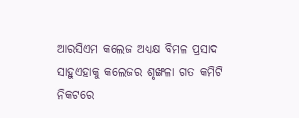ଆରସିଏମ କଲେଜ ଅଧ୍ୟକ୍ଷ ବିମଳ ପ୍ରସାଦ ସାହୁଏହାକୁ କଲେଜର ଶୃଙ୍ଖଳା ଗତ କମିଟି ନିକଟରେ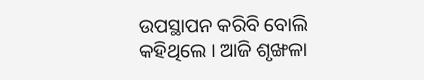ଉପସ୍ଥାପନ କରିବି ବୋଲି କହିଥିଲେ । ଆଜି ଶୃଙ୍ଖଳା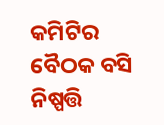କମିଟିର ବୈଠକ ବସି ନିଷ୍ପତ୍ତି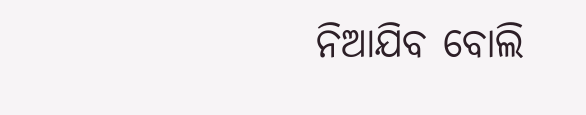ନିଆଯିବ ବୋଲି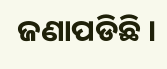ଜଣାପଡିଛି ।